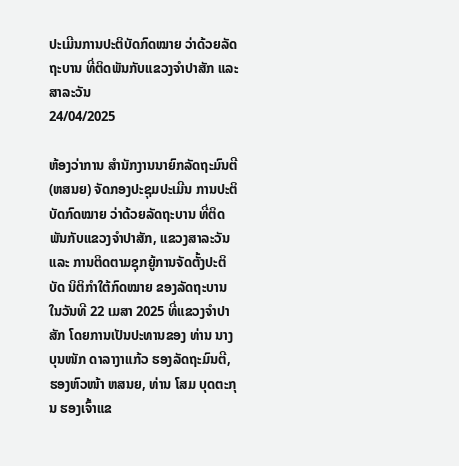ປະເມີນການປະຕິບັດກົດໝາຍ ວ່າດ້ວຍລັດຖະບານ ທີ່ຕິດພັນກັບແຂວງຈຳປາສັກ ແລະ ສາລະວັນ
24/04/2025

ຫ້ອງວ່າການ ສຳນັກງານນາຍົກລັດຖະມົນຕີ (ຫສນຍ) ຈັດກອງປະຊຸມປະເມີນ ການປະຕິບັດກົດໝາຍ ວ່າດ້ວຍລັດຖະບານ ທີ່ຕິດພັນກັບແຂວງຈຳປາສັກ, ແຂວງສາລະວັນ ແລະ ການຕິດຕາມຊຸກຍູ້ການຈັດຕັ້ງປະຕິບັດ ນິຕິກຳໃຕ້ກົດໝາຍ ຂອງລັດຖະບານ ໃນວັນທີ 22 ເມສາ 2025 ທີ່ແຂວງຈໍາປາສັກ ໂດຍການເປັນປະທານຂອງ ທ່ານ ນາງ ບຸນໜັກ ດາລາງາແກ້ວ ຮອງລັດຖະມົນຕີ, ຮອງຫົວໜ້າ ຫສນຍ, ທ່ານ ໂສມ ບຸດຕະກຸນ ຮອງເຈົ້າແຂ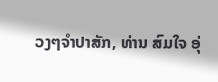ວງໆຈຳປາສັກ, ທ່ານ ສົມໃຈ ອຸ່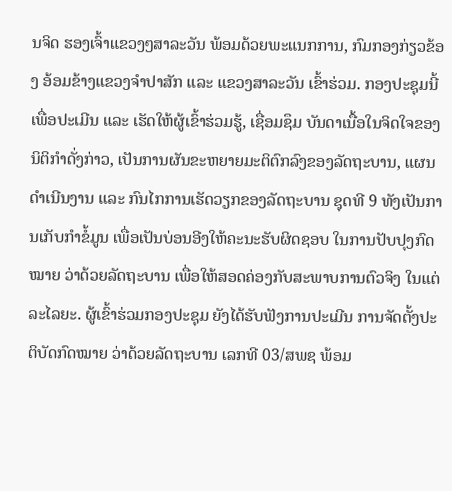ນຈິດ ຮອງເຈົ້າແຂວງໆສາລະວັນ ພ້ອມດ້ວຍພະແນກການ, ກົມກອງກ່ຽວຂ້ອງ ອ້ອມຂ້າງແຂວງຈຳປາສັກ ແລະ ແຂວງສາລະວັນ ເຂົ້າຮ່ວມ. ກອງປະຊຸມນີ້ ເພື່ອປະເມີນ ແລະ ເຮັດໃຫ້ຜູ້ເຂົ້າຮ່ວມຮູ້, ເຊື່ອມຊຶມ ບັນດາເນື້ອໃນຈິດໃຈຂອງນິຕິກຳດັ່ງກ່າວ, ເປັນການຜັນຂະຫຍາຍມະຕິຕົກລົງຂອງລັດຖະບານ, ແຜນດໍາເນີນງານ ແລະ ກົນໄກການເຮັດວຽກຂອງລັດຖະບານ ຊຸດທີ 9 ທັງເປັນການເກັບກໍາຂໍ້ມູນ ເພື່ອເປັນບ່ອນອີງໃຫ້ຄະນະຮັບຜິດຊອບ ໃນການປັບປຸງກົດໝາຍ ວ່າດ້ວຍລັດຖະບານ ເພື່ອໃຫ້ສອດຄ່ອງກັບສະພາບການຕົວຈິງ ໃນແຕ່ລະໄລຍະ. ຜູ້ເຂົ້າຮ່ວມກອງປະຊຸມ ຍັງໄດ້ຮັບຟັງການປະເມີນ ການຈັດຕັ້ງປະຕິບັດກົດໝາຍ ວ່າດ້ວຍລັດຖະບານ ເລກທີ 03/ສພຊ ພ້ອມ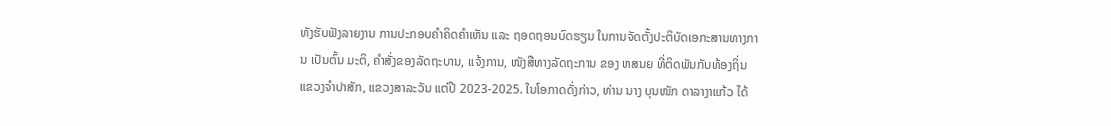ທັງຮັບຟັງລາຍງານ ການປະກອບຄໍາຄິດຄໍາເຫັນ ແລະ ຖອດຖອນບົດຮຽນ ໃນການຈັດຕັ້ງປະຕິບັດເອກະສານທາງການ ເປັນຕົ້ນ ມະຕິ, ຄໍາສັ່ງຂອງລັດຖະບານ, ແຈ້ງການ, ໜັງສືທາງລັດຖະການ ຂອງ ຫສນຍ ທີ່ຕິດພັນກັບທ້ອງຖິ່ນ ແຂວງຈຳປາສັກ, ແຂວງສາລະວັນ ແຕ່ປີ 2023-2025. ໃນໂອກາດດັ່ງກ່າວ, ທ່ານ ນາງ ບຸນໜັກ ດາລາງາແກ້ວ ໄດ້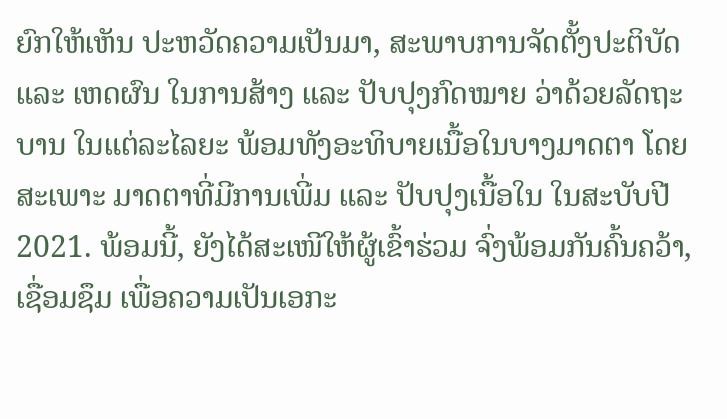ຍົກໃຫ້ເຫັນ ປະຫວັດຄວາມເປັນມາ, ສະພາບການຈັດຕັ້ງປະຕິບັດ ແລະ ເຫດຜົນ ໃນການສ້າງ ແລະ ປັບປຸງກົດໝາຍ ວ່າດ້ວຍລັດຖະບານ ໃນແຕ່ລະໄລຍະ ພ້ອມທັງອະທິບາຍເນື້ອໃນບາງມາດຕາ ໂດຍສະເພາະ ມາດຕາທີ່ມີການເພີ່ມ ແລະ ປັບປຸງເນື້ອໃນ ໃນສະບັບປີ 2021. ພ້ອມນີ້, ຍັງໄດ້ສະເໜີໃຫ້ຜູ້ເຂົ້າຮ່ວມ ຈົ່ງພ້ອມກັນຄົ້ນຄວ້າ, ເຊື່ອມຊຶມ ເພື່ອຄວາມເປັນເອກະ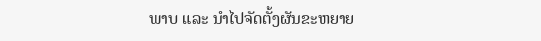ພາບ ແລະ ນຳໄປຈັດຕັ້ງຜັນຂະຫຍາຍ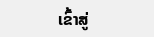ເຂົ້າສູ່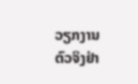ວຽກງານຕົວຈິງຢ່າ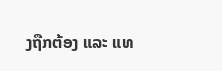ງຖືກຕ້ອງ ແລະ ແທ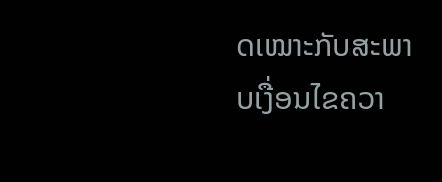ດເໝາະກັບສະພາບເງື່ອນໄຂຄວາ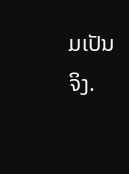ມເປັນຈິງ.